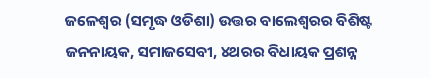ଜଳେଶ୍ୱର (ସମୃଦ୍ଧ ଓଡିଶା) ଉତ୍ତର ବାଲେଶ୍ୱରର ବିଶିଷ୍ଟ ଜନନାୟକ, ସମାଜସେବୀ, ୪ଥରର ବିଧାୟକ ପ୍ରଶନ୍ନ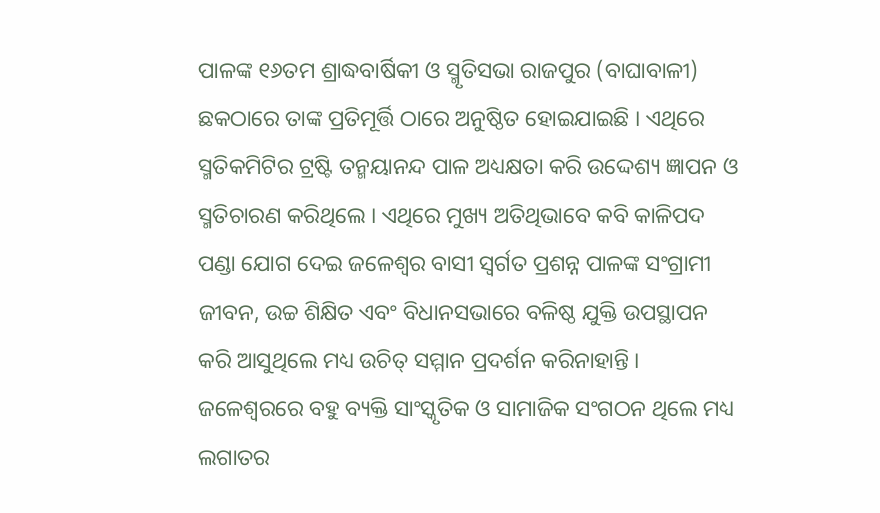ପାଳଙ୍କ ୧୬ତମ ଶ୍ରାଦ୍ଧବାର୍ଷିକୀ ଓ ସ୍ମୃତିସଭା ରାଜପୁର (ବାଘାବାଳୀ) ଛକଠାରେ ତାଙ୍କ ପ୍ରତିମୂର୍ତ୍ତି ଠାରେ ଅନୁଷ୍ଠିତ ହୋଇଯାଇଛି । ଏଥିରେ ସ୍ମତିକମିଟିର ଟ୍ରଷ୍ଟି ତନ୍ମୟାନନ୍ଦ ପାଳ ଅଧ୍ୟକ୍ଷତା କରି ଉଦ୍ଦେଶ୍ୟ ଜ୍ଞାପନ ଓ ସ୍ମତିଚାରଣ କରିଥିଲେ । ଏଥିରେ ମୁଖ୍ୟ ଅତିଥିଭାବେ କବି କାଳିପଦ ପଣ୍ଡା ଯୋଗ ଦେଇ ଜଳେଶ୍ୱର ବାସୀ ସ୍ୱର୍ଗତ ପ୍ରଶନ୍ନ ପାଳଙ୍କ ସଂଗ୍ରାମୀ ଜୀବନ, ଉଚ୍ଚ ଶିକ୍ଷିତ ଏବଂ ବିଧାନସଭାରେ ବଳିଷ୍ଠ ଯୁକ୍ତି ଉପସ୍ଥାପନ କରି ଆସୁଥିଲେ ମଧ୍ୟ ଉଚିତ୍ ସମ୍ମାନ ପ୍ରଦର୍ଶନ କରିନାହାନ୍ତି । ଜଳେଶ୍ୱରରେ ବହୁ ବ୍ୟକ୍ତି ସାଂସ୍କୃତିକ ଓ ସାମାଜିକ ସଂଗଠନ ଥିଲେ ମଧ୍ୟ ଲଗାତର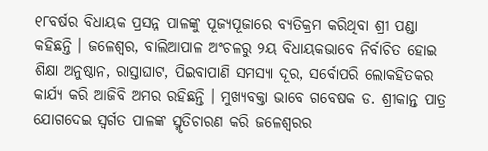୧୮ବର୍ଷର ବିଧାୟକ ପ୍ରସନ୍ନ ପାଳଙ୍କୁ ପୂଜ୍ୟପୂଜାରେ ବ୍ୟତିକ୍ରମ କରିଥିବା ଶ୍ରୀ ପଣ୍ଡା କହିଛନ୍ତି । ଜଳେଶ୍ୱର, ବାଲିଆପାଳ ଅଂଚଳରୁ ୨ୟ ବିଧାୟକଭାବେ ନିର୍ବାଚିତ ହୋଇ ଶିକ୍ଷା ଅନୁଷ୍ଠାନ, ରାସ୍ତାଘାଟ, ପିଇବାପାଣି ସମସ୍ୟା ଦୂର, ସର୍ବୋପରି ଲୋକହିତକର କାର୍ଯ୍ୟ କରି ଆଜିବି ଅମର ରହିଛନ୍ତି । ମୁଖ୍ୟବକ୍ତା ଭାବେ ଗବେଷକ ଡ. ଶ୍ରୀକାନ୍ତ ପାତ୍ର ଯୋଗଦେଇ ସ୍ୱର୍ଗତ ପାଳଙ୍କ ସ୍ମୃତିଚାରଣ କରି ଜଳେଶ୍ୱରର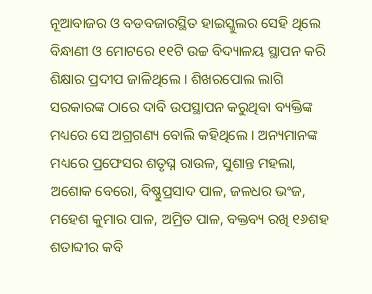ନୂଆବାଜର ଓ ବଡବଜାରସ୍ଥିତ ହାଇସ୍କୁଲର ସେହି ଥିଲେ ବିନ୍ଧାଣୀ ଓ ମୋଟରେ ୧୧ଟି ଉଚ୍ଚ ବିଦ୍ୟାଳୟ ସ୍ଥାପନ କରି ଶିକ୍ଷାର ପ୍ରଦୀପ ଜାଳିଥିଲେ । ଶିଖରପୋଲ ଲାଗି ସରକାରଙ୍କ ଠାରେ ଦାବି ଉପସ୍ଥାପନ କରୁଥିବା ବ୍ୟକ୍ତିଙ୍କ ମଧ୍ୟରେ ସେ ଅଗ୍ରଗଣ୍ୟ ବୋଲି କହିଥିଲେ । ଅନ୍ୟମାନଙ୍କ ମଧ୍ୟରେ ପ୍ରଫେସର ଶତୃଘ୍ନ ରାଉଳ, ସୁଶାନ୍ତ ମହଲା, ଅଶୋକ ବେରୋ, ବିଷ୍ଣୁପ୍ରସାଦ ପାଳ, ଜଳଧର ଭଂଜ, ମହେଶ କୁମାର ପାଳ, ଅମ୍ରିତ ପାଳ, ବକ୍ତବ୍ୟ ରଖି ୧୬ଶହ ଶତାବ୍ଦୀର କବି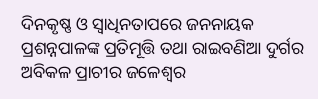ଦିନକୃଷ୍ଣ ଓ ସ୍ୱାଧିନତାପରେ ଜନନାୟକ ପ୍ରଶନ୍ନପାଳଙ୍କ ପ୍ରତିମୂତ୍ତି ତଥା ରାଇବଣିଆ ଦୁର୍ଗର ଅବିକଳ ପ୍ରାଚୀର ଜଳେଶ୍ୱର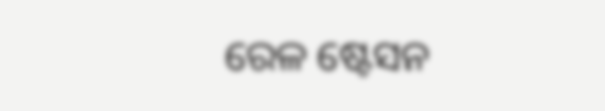ରେଳ ଷ୍ଟେସନ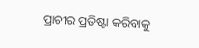ପ୍ରାଚୀର ପ୍ରତିଷ୍ଟା କରିବାକୁ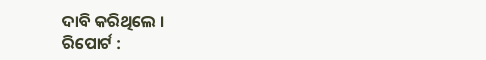ଦାବି କରିଥିଲେ ।
ରିପୋର୍ଟ :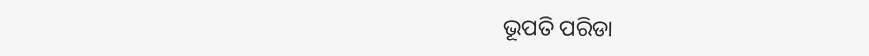ଭୂପତି ପରିଡା